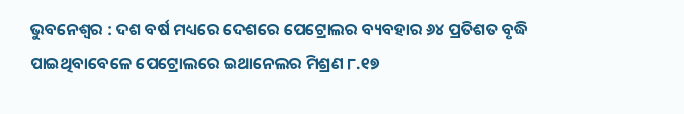ଭୁବନେଶ୍ୱର : ଦଶ ବର୍ଷ ମଧ୍ୟରେ ଦେଶରେ ପେଟ୍ରୋଲର ବ୍ୟବହାର ୬୪ ପ୍ରତିଶତ ବୃଦ୍ଧି ପାଇଥିବାବେଳେ ପେଟ୍ରୋଲରେ ଇଥାନେଲର ମିଶ୍ରଣ ୮.୧୭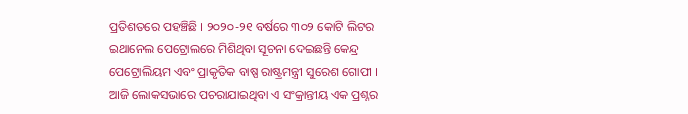ପ୍ରତିଶତରେ ପହଞ୍ଚିଛି । ୨୦୨୦-୨୧ ବର୍ଷରେ ୩୦୨ କୋଟି ଲିଟର ଇଥାନେଲ ପେଟ୍ରୋଲରେ ମିଶିଥିବା ସୂଚନା ଦେଇଛନ୍ତି କେନ୍ଦ୍ର ପେଟ୍ରୋଲିୟମ ଏବଂ ପ୍ରାକୃତିକ ବାଷ୍ପ ରାଷ୍ଟ୍ରମନ୍ତ୍ରୀ ସୁରେଶ ଗୋପୀ ।
ଆଜି ଲୋକସଭାରେ ପଚରାଯାଇଥିବା ଏ ସଂକ୍ରାନ୍ତୀୟ ଏକ ପ୍ରଶ୍ନର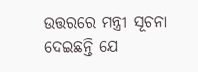ଉତ୍ତରରେ ମନ୍ତ୍ରୀ ସୂଚନା ଦେଇଛନ୍ତି ଯେ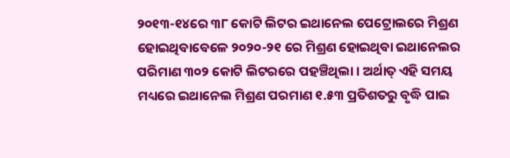୨୦୧୩-୧୪ରେ ୩୮ କୋଟି ଲିଟର ଇଥାନେଲ ପେଟ୍ରୋଲରେ ମିଶ୍ରଣ ହୋଇଥିବାବେଳେ ୨୦୨୦-୨୧ ରେ ମିଶ୍ରଣ ହୋଇଥିବା ଇଥାନେଲର ପରିମାଣ ୩୦୨ କୋଟି ଲିଟରରେ ପହଞ୍ଚିଥିଲା । ଅର୍ଥାତ୍ ଏହି ସମୟ ମଧ୍ୟରେ ଇଥାନେଲ ମିଶ୍ରଣ ପରମାଣ ୧.୫୩ ପ୍ରତିଶତରୁ ବୃଦ୍ଧି ପାଇ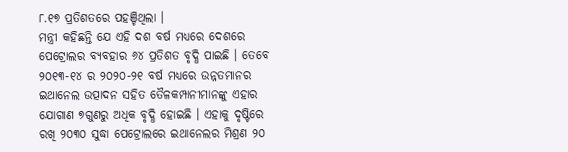୮.୧୭ ପ୍ରତିଶତରେ ପହଞ୍ଚିଥିଲା ।
ମନ୍ତ୍ରୀ କହିଛନ୍ତି ଯେ ଏହି ଦଶ ବର୍ଷ ମଧ୍ୟରେ ଦେଶରେ ପେଟ୍ରୋଲର ବ୍ୟବହାର ୬୪ ପ୍ରତିଶତ ବୃଦ୍ଧି ପାଇଛି । ତେବେ ୨୦୧୩-୧୪ ର ୨୦୨୦-୨୧ ବର୍ଷ ମଧ୍ୟରେ ଉନ୍ନତମାନର ଇଥାନେଲ ଉତ୍ପାଦନ ସହିତ ତୈଳକମ୍ପାନୀମାନଙ୍କୁ ଏହାର ଯୋଗାଣ ୭ଗୁଣରୁ ଅଧିକ ବୃଦ୍ଧି ହୋଇଛି । ଏହାକୁ ଦୃଷ୍ଟିରେ ରଖି ୨୦୩୦ ସୁଦ୍ଧା ପେଟ୍ରୋଲରେ ଇଥାନେଲର ମିଶ୍ରଣ ୨୦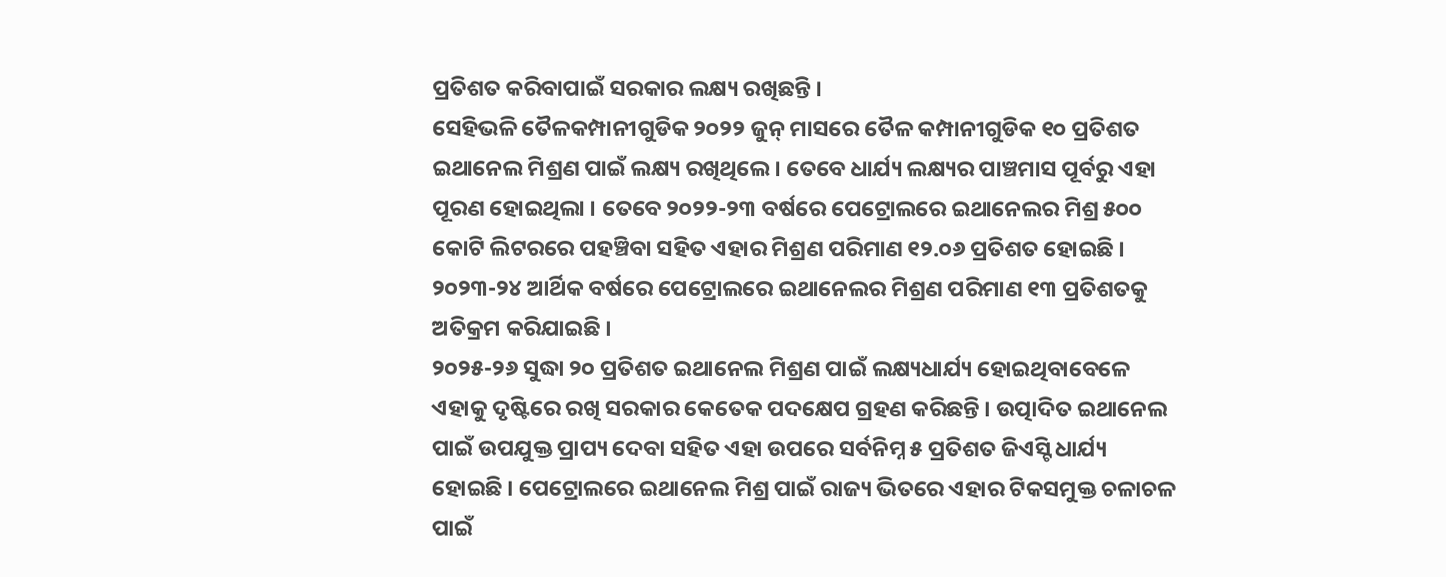ପ୍ରତିଶତ କରିବାପାଇଁ ସରକାର ଲକ୍ଷ୍ୟ ରଖିଛନ୍ତି ।
ସେହିଭଳି ତୈଳକମ୍ପାନୀଗୁଡିକ ୨୦୨୨ ଜୁନ୍ ମାସରେ ତୈଳ କମ୍ପାନୀଗୁଡିକ ୧୦ ପ୍ରତିଶତ ଇଥାନେଲ ମିଶ୍ରଣ ପାଇଁ ଲକ୍ଷ୍ୟ ରଖିଥିଲେ । ତେବେ ଧାର୍ଯ୍ୟ ଲକ୍ଷ୍ୟର ପାଞ୍ଚମାସ ପୂର୍ବରୁ ଏହା ପୂରଣ ହୋଇଥିଲା । ତେବେ ୨୦୨୨-୨୩ ବର୍ଷରେ ପେଟ୍ରୋଲରେ ଇଥାନେଲର ମିଶ୍ର ୫୦୦ କୋଟି ଲିଟରରେ ପହଞ୍ଚିବା ସହିତ ଏହାର ମିଶ୍ରଣ ପରିମାଣ ୧୨.୦୬ ପ୍ରତିଶତ ହୋଇଛି । ୨୦୨୩-୨୪ ଆର୍ଥିକ ବର୍ଷରେ ପେଟ୍ରୋଲରେ ଇଥାନେଲର ମିଶ୍ରଣ ପରିମାଣ ୧୩ ପ୍ରତିଶତକୁ ଅତିକ୍ରମ କରିଯାଇଛି ।
୨୦୨୫-୨୬ ସୁଦ୍ଧା ୨୦ ପ୍ରତିଶତ ଇଥାନେଲ ମିଶ୍ରଣ ପାଇଁ ଲକ୍ଷ୍ୟଧାର୍ଯ୍ୟ ହୋଇଥିବାବେଳେ ଏହାକୁ ଦୃଷ୍ଟିରେ ରଖି ସରକାର କେତେକ ପଦକ୍ଷେପ ଗ୍ରହଣ କରିଛନ୍ତି । ଉତ୍ପାଦିତ ଇଥାନେଲ ପାଇଁ ଉପଯୁକ୍ତ ପ୍ରାପ୍ୟ ଦେବା ସହିତ ଏହା ଉପରେ ସର୍ବନିମ୍ନ ୫ ପ୍ରତିଶତ ଜିଏସ୍ଟି ଧାର୍ଯ୍ୟ ହୋଇଛି । ପେଟ୍ରୋଲରେ ଇଥାନେଲ ମିଶ୍ର ପାଇଁ ରାଜ୍ୟ ଭିତରେ ଏହାର ଟିକସମୁକ୍ତ ଚଳାଚଳ ପାଇଁ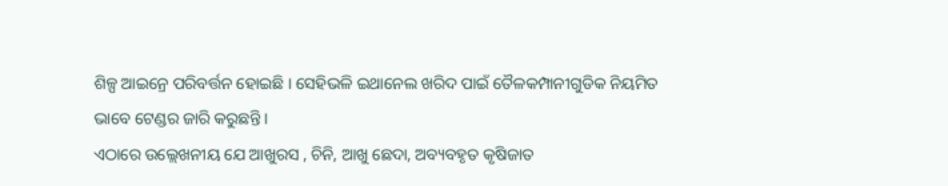ଶିଳ୍ପ ଆଇନ୍ରେ ପରିବର୍ତ୍ତନ ହୋଇଛି । ସେହିଭଳି ଇଥାନେଲ ଖରିଦ ପାଇଁ ତୈଳକମ୍ପାନୀଗୁଡିକ ନିୟମିତ ଭାବେ ଟେଣ୍ଡର ଜାରି କରୁଛନ୍ତି ।
ଏଠାରେ ଉଲ୍ଲେଖନୀୟ ଯେ ଆଖୁରସ , ଚିନି, ଆଖୁ ଛେଦା, ଅବ୍ୟବହୃତ କୃଷିଜାତ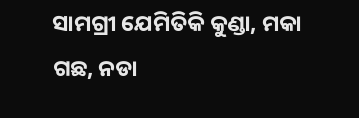ସାମଗ୍ରୀ ଯେମିତିକି କୁଣ୍ଡା, ମକା ଗଛ, ନଡା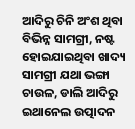ଆଦିରୁ ଚିନି ଅଂଶ ଥିବା ବିଭିନ୍ନ ସାମଗ୍ରୀ, ନଷ୍ଟ ହୋଇଯାଇଥିବା ଖାଦ୍ୟ ସାମଗ୍ରୀ ଯଥା ଭଙ୍ଗା ଚାଉଳ, ଡାଲି ଆଦିରୁ ଇଥାନେଲ ଉତ୍ପାଦନ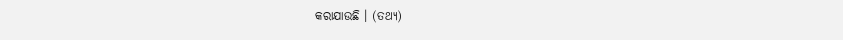କରାଯାଉଛି । (ତଥ୍ୟ)